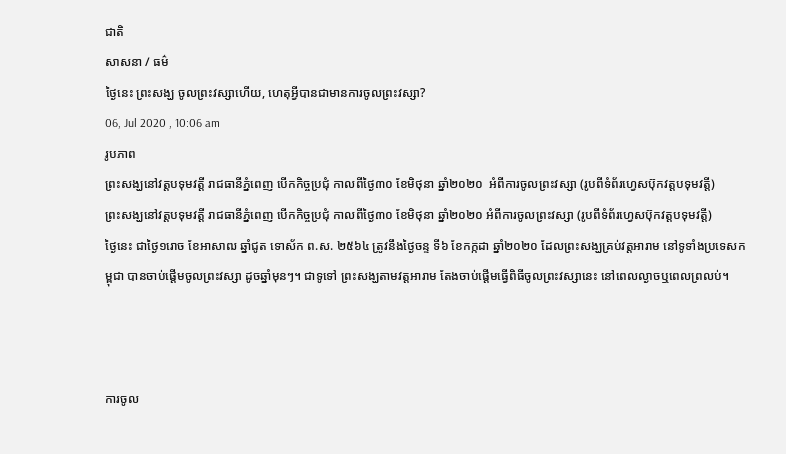ជាតិ
សាសនា / ធម៌
ថ្ងៃនេះ ព្រះសង្ឃ ចូលព្រះវស្សាហើយ, ហេតុអ្វីបានជាមានការចូលព្រះវស្សា?
06, Jul 2020 , 10:06 am
រូបភាព
ព្រះសង្ឃនៅវត្តបទុមវត្តី រាជធានីភ្នំពេញ បើកកិច្ចប្រជុំ កាលពីថ្ងៃ៣០ ខែមិថុនា ឆ្នាំ២០២០  អំពីការចូលព្រះវស្សា (រូបពីទំព័រហ្វេសប៊ុកវត្តបទុមវត្តី)
ព្រះសង្ឃនៅវត្តបទុមវត្តី រាជធានីភ្នំពេញ បើកកិច្ចប្រជុំ កាលពីថ្ងៃ៣០ ខែមិថុនា ឆ្នាំ២០២០ អំពីការចូលព្រះវស្សា (រូបពីទំព័រហ្វេសប៊ុកវត្តបទុមវត្តី)
ថ្ងៃនេះ ជាថ្ងៃ១រោច ខែអាសាឍ ឆ្នាំជូត ទោស័ក ព.ស. ២៥៦៤ ត្រូវនឹងថ្ងៃចន្ទ ទី៦ ខែកក្កដា ឆ្នាំ២០២០ ដែលព្រះសង្ឃគ្រប់វត្តអារាម នៅទូទាំងប្រទេសកម្ពុជា បានចាប់ផ្តើមចូលព្រះវស្សា ដូចឆ្នាំមុនៗ។ ជាទូទៅ ព្រះសង្ឃតាមវត្តអារាម តែងចាប់ផ្តើមធ្វើពិធីចូលព្រះវស្សានេះ នៅពេលល្ងាចឬពេលព្រលប់។



ការចូល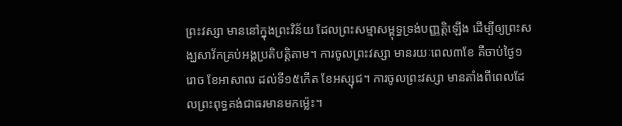ព្រះវស្សា មាននៅក្នុងព្រះវិន័យ ដែលព្រះសម្មាសម្ពុទ្ធទ្រង់បញ្ញត្តិឡើង ដើម្បីឲ្យព្រះសង្ឃសាវ័កគ្រប់អង្គប្រតិបត្តិតាម។ ការចូលព្រះវស្សា មានរយៈពេល៣ខែ គឺចាប់ថ្ងៃ១រោច ខែអាសាឍ ដល់ទី១៥កើត ខែអស្សុជ។ ការចូលព្រះវស្សា មានតាំងពីពេលដែលព្រះពុទ្ធគង់ជាធរមានមកម្ល៉េះ។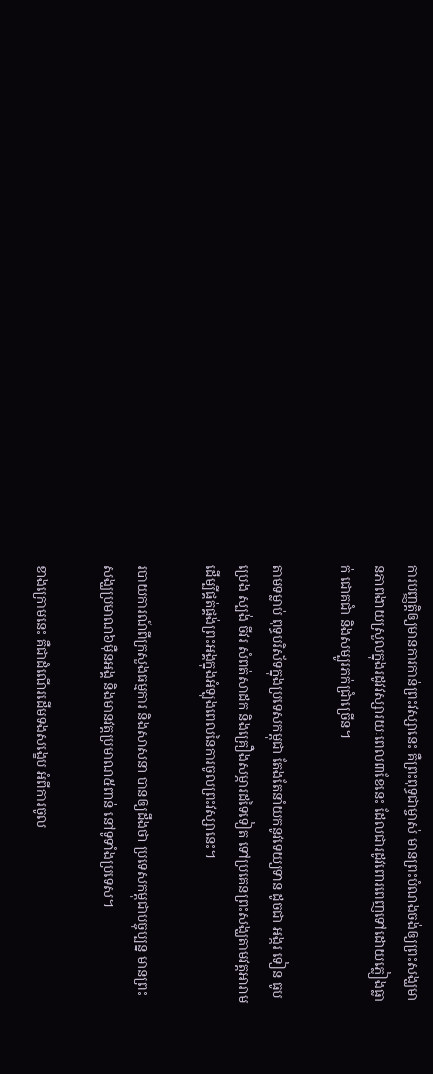ការបញ្ញត្តិឲ្យមានការកាន់ព្រះវស្សានេះ គឺព្រះពុទ្ធជាម្ចាស់ មានព្រះបំណងចង់ឲ្យព្រះសង្ឃមានភាពងាយស្រួលក្នុងរដូវវស្សារយៈពេល៣ខែនេះ ដែលជារដូវពោរពេញទៅដោយភ្លៀងធ្លាក់ ជោគជាំ និងសម្បូរភក់ជ្រាំច្រើន។

តាមទម្លាប់ ពុទ្ធបរិស័ទក្នុងប្រទេសកម្ពុជា តែងតែនាំយកនូវទេយ្យទាន ដូចជា អង្ករ ទៀន ធូប ប្រេង ស្បង់ ចីវរ សំពត់សាដក និងគ្រឿងសម្ភារដទៃទៀត ទៅប្រគេនព្រះសង្ឃតាមវត្តអារាម ដើម្បីផ្គត់ផ្គង់ព្រះអង្គក្នុងអំឡុងពេលនៃការចូលព្រះវស្សានេះ។

របាយការណ៍ពីក្រសួងធម្មការ និងសាសនា បានឲ្យដឹងថា ប្រទេសកម្ពុជាបច្ចុប្បន្ន មានព្រះសង្ឃប្រមាណ៦ម៉ឺនអង្គ និងមានវត្តប្រមាណ៥ពាន់ នៅទូទាំងប្រទេស។

ខាងក្រោមនេះ គឺជាដំណើរដើមទងសង្ខេប អំពីការចូល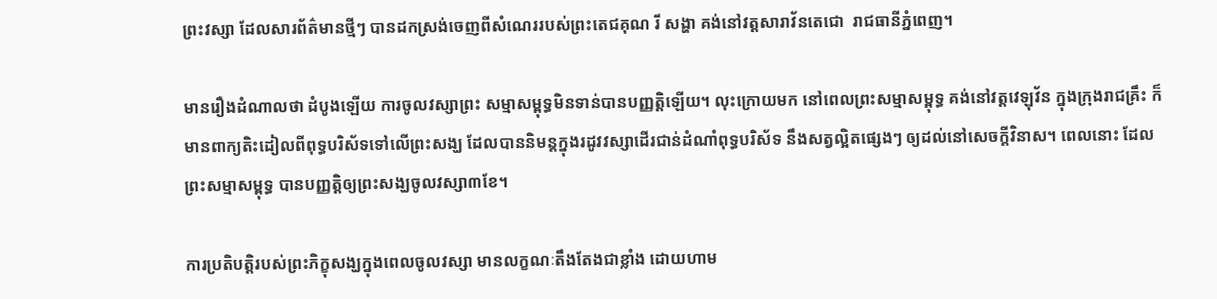ព្រះវស្សា ដែលសារព័ត៌មានថ្មីៗ បានដកស្រង់ចេញពីសំណេររបស់ព្រះតេជគុណ រី សង្ហា គង់នៅវត្តសារាវ័នតេជោ  រាជធានីភ្នំពេញ។

មានរឿងដំណាលថា ដំបូងឡើយ ការចូលវស្សាព្រះ សម្មាសម្ពុទ្ធមិនទាន់បានបញ្ញត្តិឡើយ។ លុះក្រោយមក នៅពេលព្រះសម្មាសម្ពុទ្ធ គង់នៅវត្តវេឡុវ័ន ក្នុងក្រុងរាជគ្រឹះ ក៏មានពាក្យតិះដៀលពីពុទ្ធបរិស័ទទៅលើព្រះសង្ឃ ដែលបាននិមន្តក្នុងរដូវវស្សាដើរជាន់ដំណាំពុទ្ធបរិស័ទ នឹងសត្វល្អិតផ្សេងៗ ឲ្យដល់នៅសេចក្តីវិនាស។ ពេលនោះ ដែលព្រះសម្មាសម្ពុទ្ធ បានបញ្ញត្តិឲ្យព្រះសង្ឃចូលវស្សា៣ខែ។

ការប្រតិបត្តិរបស់ព្រះភិក្ខុសង្ឃក្នុងពេលចូលវស្សា មានលក្ខណៈតឹងតែងជាខ្លាំង ដោយហាម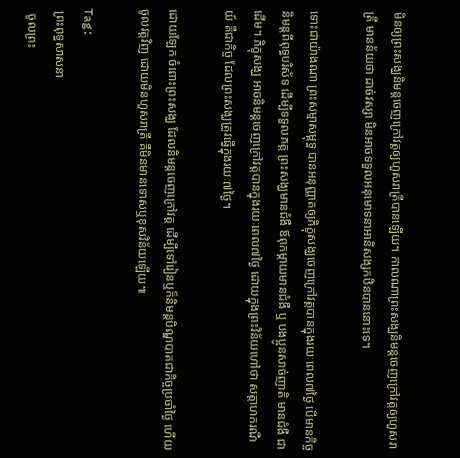មិនឲ្យព្រះសង្ឃនិមន្តចេញក្រៅវត្តឲ្យហួសរាត្រីបានឡើយ។ កាលណាព្រះសង្ឃនិមន្តចេញក្រៅវត្តឲ្យហួសរាត្រី មានន័យថា ដាច់វស្សា មិនអាចទទួលអនុមោទនាអានិសង្សកឋិនបាននោះទេ។

ទោះជាយ៉ាងណា ព្រះសម្មាសម្ពុទ្ធ បានអនុញ្ញាតឲ្យភិក្ខុសង្ឃចេញក្រៅវត្តបានក្នុងរយៈពេល៧ថ្ងៃ បើមានកិច្ចនិមន្តពីពុទ្ធបរិស័ទ ដើម្បីទទួលភត្ត ព្រះសង្ឃមានជំងឺ ឪពុកម្តាយមានជំងឺ ឬ បងប្អូនសាច់ញាតិ មានជំងឺ ជាដើម។ ភិក្ខុសង្ឃ អាចនិមន្តចេញក្រៅវត្តបានក្នុងរយៈពេល៧ថ្ងៃ ដោយក្នុងព្រះវិន័យហៅថា សត្តាហករណីយ៍ គឺជាកិច្ច ដែលព្រះសង្ឃត្រូវធ្វើក្នុងរយៈ៧ថ្ងៃ។

ដោយឡែក ចំពោះព្រះសង្ឃ ដែលនិមន្តចេញក្រៅវត្ត ដើម្បីទៅរៀនឬក៏និមន្តបិណ្ឌបាតជាកិច្ចប្រចាំថ្ងៃ ហើយចូលវត្តវិញ ដោយមិនហួសរាត្រី គឺមិនមានទោសឬខុសវិន័យឡើយ៕

Tag:
 ព្រះពុទ្ធសាសនា
  ចូលព្រះ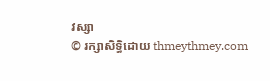វស្សា
© រក្សាសិទ្ធិដោយ thmeythmey.com